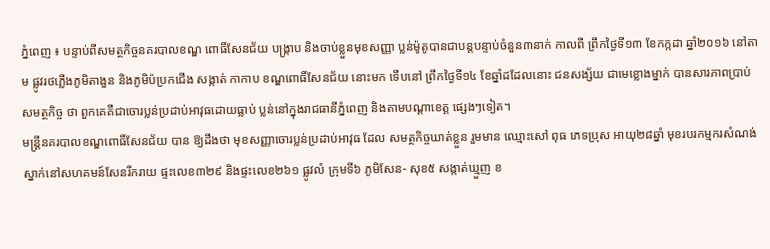ភ្នំពេញ ៖ បន្ទាប់ពីសមត្ថកិច្ចនគរបាលខណ្ឌ ពោធិ៍សែនជ័យ បង្ក្រាប និងចាប់ខ្លួនមុខសញ្ញា ប្លន់ម៉ូតូបានជាបន្តបន្ទាប់ចំនួន៣នាក់ កាលពី ព្រឹកថ្ងៃទី១៣ ខែកក្កដា ឆ្នាំ២០១៦ នៅតាម ផ្លូវរថភ្លើងភូមិតាងួន និងភូមិប៉ប្រកជើង សង្កាត់ កាកាប ខណ្ឌពោធិ៍សែនជ័យ នោះមក ទើបនៅ ព្រឹកថ្ងៃទី១៤ ខែឆ្នាំដដែលនោះ ជនសង្ស័យ ជាមេខ្លោងម្នាក់ បានសារភាពប្រាប់សមត្ថកិច្ច ថា ពួកគេគឺជាចោរប្លន់ប្រដាប់អាវុធដោយធ្លាប់ ប្លន់នៅក្នុងរាជធានីភ្នំពេញ និងតាមបណ្តាខេត្ត ផ្សេងៗទៀត។
មន្ត្រីនគរបាលខណ្ឌពោធិ៍សែនជ័យ បាន ឱ្យដឹងថា មុខសញ្ញាចោរប្លន់ប្រដាប់អាវុធ ដែល សមត្ថកិច្ចឃាត់ខ្លួន រួមមាន ឈ្មោះសៅ ពុធ ភេទប្រុស អាយុ២៨ឆ្នាំ មុខរបរកម្មករសំណង់ ស្នាក់នៅសហគមន៍សែនរីករាយ ផ្ទះលេខ៣២៩ និងផ្ទះលេខ២៦១ ផ្លូវលំ ក្រុមទី៦ ភូមិសែន- សុខ៥ សង្កាត់ឃ្មួញ ខ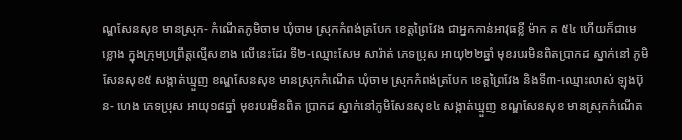ណ្ឌសែនសុខ មានស្រុក- កំណើតភូមិចាម ឃុំចាម ស្រុកកំពង់ត្របែក ខេត្តព្រៃវែង ជាអ្នកកាន់អាវុធខ្លី ម៉ាក គ ៥៤ ហើយក៏ជាមេខ្លោង ក្នុងក្រុមប្រព្រឹត្តល្មើសខាង លើនេះដែរ ទី២-ឈ្មោះសែម សារ៉ាត់ ភេទប្រុស អាយុ២២ឆ្នាំ មុខរបរមិនពិតប្រាកដ ស្នាក់នៅ ភូមិសែនសុខ៥ សង្កាត់ឃ្មួញ ខណ្ឌសែនសុខ មានស្រុកកំណើត ឃុំចាម ស្រុកកំពង់ត្របែក ខេត្តព្រៃវែង និងទី៣-ឈ្មោះលាស់ ឡុងប៊ុន- ហេង ភេទប្រុស អាយុ១៨ឆ្នាំ មុខរបរមិនពិត ប្រាកដ ស្នាក់នៅភូមិសែនសុខ៤ សង្កាត់ឃ្មួញ ខណ្ឌសែនសុខ មានស្រុកកំណើត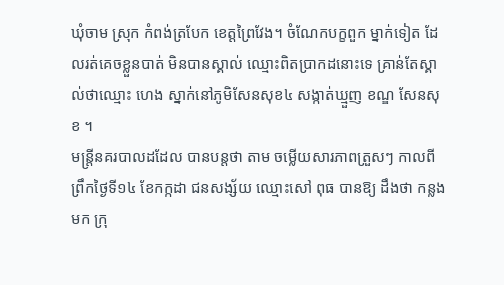ឃុំចាម ស្រុក កំពង់ត្របែក ខេត្តព្រៃវែង។ ចំណែកបក្ខពួក ម្នាក់ទៀត ដែលរត់គេចខ្លួនបាត់ មិនបានស្គាល់ ឈ្មោះពិតប្រាកដនោះទេ គ្រាន់តែស្គាល់ថាឈ្មោះ ហេង ស្នាក់នៅភូមិសែនសុខ៤ សង្កាត់ឃ្មួញ ខណ្ឌ សែនសុខ ។
មន្ត្រីនគរបាលដដែល បានបន្តថា តាម ចម្លើយសារភាពត្រួសៗ កាលពីព្រឹកថ្ងៃទី១៤ ខែកក្កដា ជនសង្ស័យ ឈ្មោះសៅ ពុធ បានឱ្យ ដឹងថា កន្លងមក ក្រុ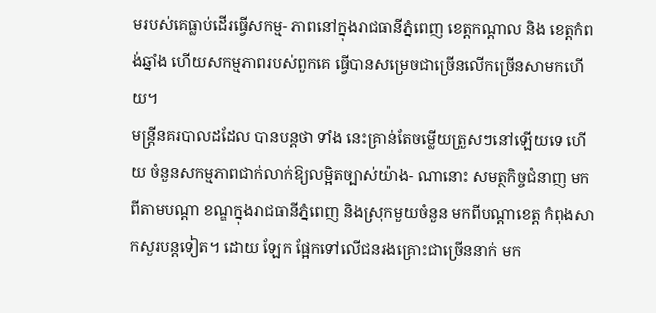មរបស់គេធ្លាប់ដើរធ្វើសកម្ម- ភាពនៅក្នុងរាជធានីភ្នំពេញ ខេត្តកណ្តាល និង ខេត្តកំពង់ឆ្នាំង ហើយសកម្មភាពរបស់ពួកគេ ធ្វើបានសម្រេចជាច្រើនលើកច្រើនសាមកហើយ។
មន្ត្រីនគរបាលដដែល បានបន្តថា ទាំង នេះគ្រាន់តែចម្លើយត្រួសៗនៅឡើយទេ ហើយ ចំនួនសកម្មភាពជាក់លាក់ឱ្យលម្អិតច្បាស់យ៉ាង- ណានោះ សមត្ថកិច្ចជំនាញ មកពីតាមបណ្តា ខណ្ឌក្នុងរាជធានីភ្នំពេញ និងស្រុកមួយចំនួន មកពីបណ្តាខេត្ត កំពុងសាកសួរបន្តទៀត។ ដោយ ឡែក ផ្អែកទៅលើជនរងគ្រោះជាច្រើននាក់ មក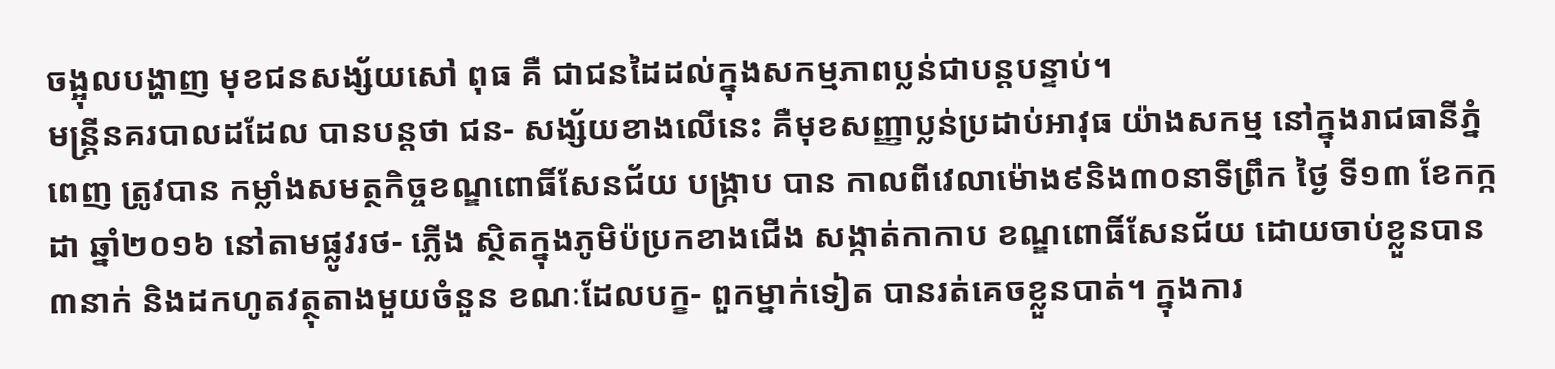ចង្អុលបង្ហាញ មុខជនសង្ស័យសៅ ពុធ គឺ ជាជនដៃដល់ក្នុងសកម្មភាពប្លន់ជាបន្តបន្ទាប់។
មន្ត្រីនគរបាលដដែល បានបន្តថា ជន- សង្ស័យខាងលើនេះ គឺមុខសញ្ញាប្លន់ប្រដាប់អាវុធ យ៉ាងសកម្ម នៅក្នុងរាជធានីភ្នំពេញ ត្រូវបាន កម្លាំងសមត្ថកិច្ចខណ្ឌពោធិ៍សែនជ័យ បង្ក្រាប បាន កាលពីវេលាម៉ោង៩និង៣០នាទីព្រឹក ថ្ងៃ ទី១៣ ខែកក្កដា ឆ្នាំ២០១៦ នៅតាមផ្លូវរថ- ភ្លើង ស្ថិតក្នុងភូមិប៉ប្រកខាងជើង សង្កាត់កាកាប ខណ្ឌពោធិ៍សែនជ័យ ដោយចាប់ខ្លួនបាន៣នាក់ និងដកហូតវត្ថុតាងមួយចំនួន ខណៈដែលបក្ខ- ពួកម្នាក់ទៀត បានរត់គេចខ្លួនបាត់។ ក្នុងការ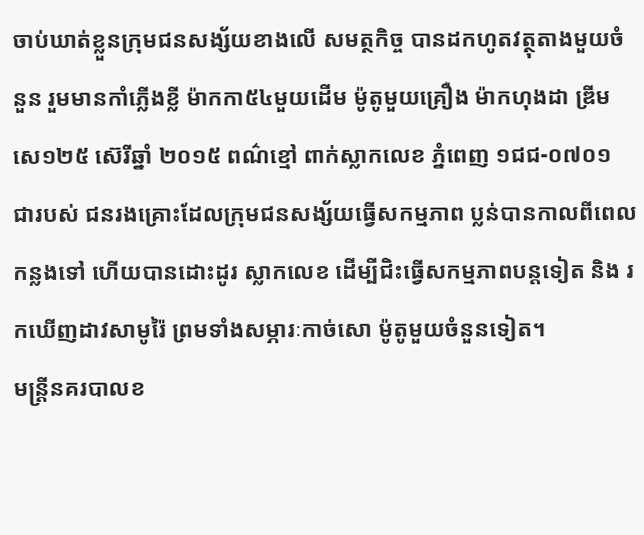ចាប់ឃាត់ខ្លួនក្រុមជនសង្ស័យខាងលើ សមត្ថកិច្ច បានដកហូតវត្ថុតាងមួយចំនួន រួមមានកាំភ្លើងខ្លី ម៉ាកកា៥៤មួយដើម ម៉ូតូមួយគ្រឿង ម៉ាកហុងដា ឌ្រីម សេ១២៥ ស៊េរីឆ្នាំ ២០១៥ ពណ៌ខ្មៅ ពាក់ស្លាកលេខ ភ្នំពេញ ១ជជ-០៧០១ ជារបស់ ជនរងគ្រោះដែលក្រុមជនសង្ស័យធ្វើសកម្មភាព ប្លន់បានកាលពីពេលកន្លងទៅ ហើយបានដោះដូរ ស្លាកលេខ ដើម្បីជិះធ្វើសកម្មភាពបន្តទៀត និង រកឃើញដាវសាមូរ៉ៃ ព្រមទាំងសម្ភារៈកាច់សោ ម៉ូតូមួយចំនួនទៀត។
មន្ត្រីនគរបាលខ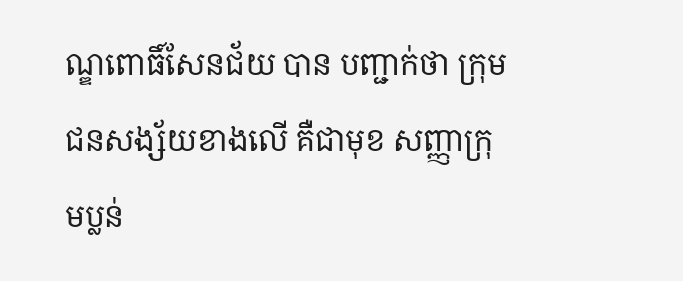ណ្ឌពោធិ៍សែនជ័យ បាន បញ្ជាក់ថា ក្រុមជនសង្ស័យខាងលើ គឺជាមុខ សញ្ញាក្រុមប្លន់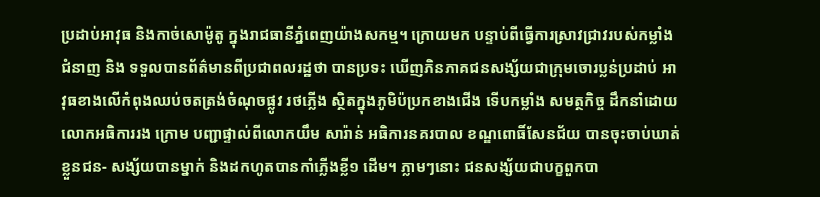ប្រដាប់អាវុធ និងកាច់សោម៉ូតូ ក្នុងរាជធានីភ្នំពេញយ៉ាងសកម្ម។ ក្រោយមក បន្ទាប់ពីធ្វើការស្រាវជ្រាវរបស់កម្លាំងជំនាញ និង ទទួលបានព័ត៌មានពីប្រជាពលរដ្ឋថា បានប្រទះ ឃើញភិនភាគជនសង្ស័យជាក្រុមចោរប្លន់ប្រដាប់ អាវុធខាងលើកំពុងឈប់ចតត្រង់ចំណុចផ្លូវ រថភ្លើង ស្ថិតក្នុងភូមិប៉ប្រកខាងជើង ទើបកម្លាំង សមត្ថកិច្ច ដឹកនាំដោយលោកអធិការរង ក្រោម បញ្ជាផ្ទាល់ពីលោកយឹម សារ៉ាន់ អធិការនគរបាល ខណ្ឌពោធិ៍សែនជ័យ បានចុះចាប់ឃាត់ខ្លួនជន- សង្ស័យបានម្នាក់ និងដកហូតបានកាំភ្លើងខ្លី១ ដើម។ ភ្លាមៗនោះ ជនសង្ស័យជាបក្ខពួកបា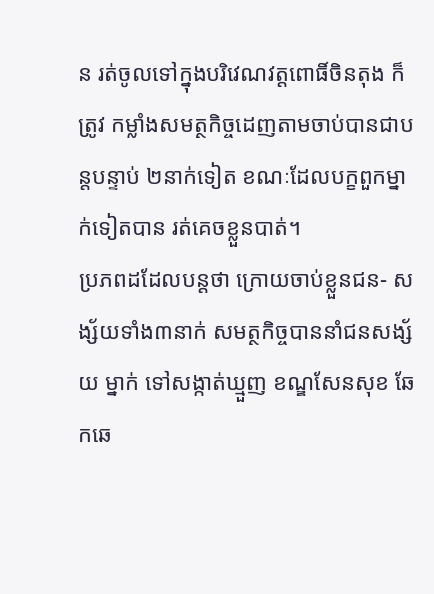ន រត់ចូលទៅក្នុងបរិវេណវត្តពោធិ៍ចិនតុង ក៏ត្រូវ កម្លាំងសមត្ថកិច្ចដេញតាមចាប់បានជាបន្តបន្ទាប់ ២នាក់ទៀត ខណៈដែលបក្ខពួកម្នាក់ទៀតបាន រត់គេចខ្លួនបាត់។
ប្រភពដដែលបន្តថា ក្រោយចាប់ខ្លួនជន- សង្ស័យទាំង៣នាក់ សមត្ថកិច្ចបាននាំជនសង្ស័យ ម្នាក់ ទៅសង្កាត់ឃ្មួញ ខណ្ឌសែនសុខ ឆែកឆេ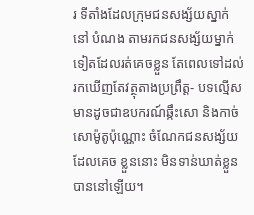រ ទីតាំងដែលក្រុមជនសង្ស័យស្នាក់នៅ បំណង តាមរកជនសង្ស័យម្នាក់ទៀតដែលរត់គេចខ្លួន តែពេលទៅដល់រកឃើញតែវត្ថុតាងប្រព្រឹត្ត- បទល្មើស មានដូចជាឧបករណ៍ឆ្កឹះសោ និងកាច់ សោម៉ូតូប៉ុណ្ណោះ ចំណែកជនសង្ស័យដែលគេច ខ្លួននោះ មិនទាន់ឃាត់ខ្លួនបាននៅឡើយ។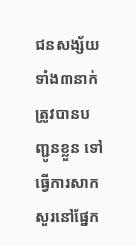ជនសង្ស័យទាំង៣នាក់ ត្រូវបានបញ្ជូនខ្លួន ទៅធ្វើការសាកសួរនៅផ្នែក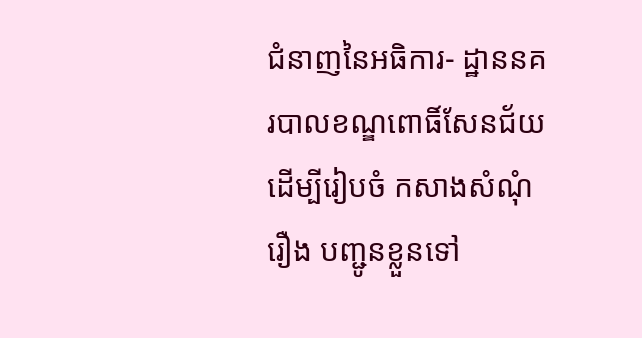ជំនាញនៃអធិការ- ដ្ឋាននគរបាលខណ្ឌពោធិ៍សែនជ័យ ដើម្បីរៀបចំ កសាងសំណុំរឿង បញ្ជូនខ្លួនទៅ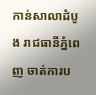កាន់សាលាដំបូង រាជធានីភ្នំពេញ ចាត់ការប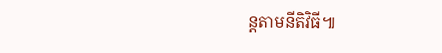ន្តតាមនីតិវិធី៕